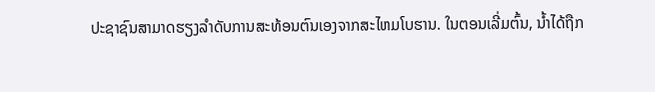ປະຊາຊົນສາມາດຮຽງລໍາດັບການສະທ້ອນຕົນເອງຈາກສະໄຫມໂບຮານ. ໃນຕອນເລີ່ມຕົ້ນ, ນ້ຳໄດ້ຖືກ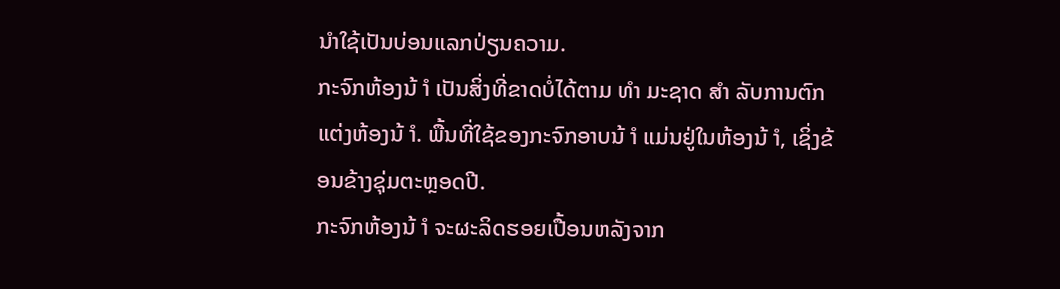ນໍາໃຊ້ເປັນບ່ອນແລກປ່ຽນຄວາມ.
ກະຈົກຫ້ອງນ້ ຳ ເປັນສິ່ງທີ່ຂາດບໍ່ໄດ້ຕາມ ທຳ ມະຊາດ ສຳ ລັບການຕົກແຕ່ງຫ້ອງນ້ ຳ. ພື້ນທີ່ໃຊ້ຂອງກະຈົກອາບນ້ ຳ ແມ່ນຢູ່ໃນຫ້ອງນ້ ຳ, ເຊິ່ງຂ້ອນຂ້າງຊຸ່ມຕະຫຼອດປີ.
ກະຈົກຫ້ອງນ້ ຳ ຈະຜະລິດຮອຍເປື້ອນຫລັງຈາກ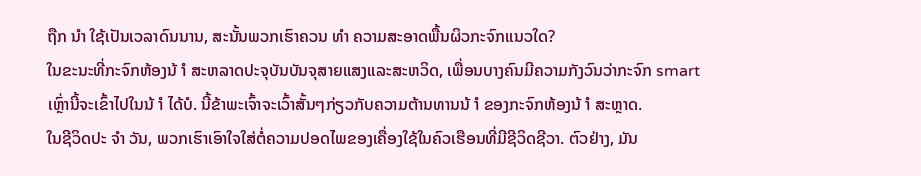ຖືກ ນຳ ໃຊ້ເປັນເວລາດົນນານ, ສະນັ້ນພວກເຮົາຄວນ ທຳ ຄວາມສະອາດພື້ນຜິວກະຈົກແນວໃດ?
ໃນຂະນະທີ່ກະຈົກຫ້ອງນ້ ຳ ສະຫລາດປະຈຸບັນບັນຈຸສາຍແສງແລະສະຫວິດ, ເພື່ອນບາງຄົນມີຄວາມກັງວົນວ່າກະຈົກ smart ເຫຼົ່ານີ້ຈະເຂົ້າໄປໃນນ້ ຳ ໄດ້ບໍ. ນີ້ຂ້າພະເຈົ້າຈະເວົ້າສັ້ນໆກ່ຽວກັບຄວາມຕ້ານທານນ້ ຳ ຂອງກະຈົກຫ້ອງນ້ ຳ ສະຫຼາດ.
ໃນຊີວິດປະ ຈຳ ວັນ, ພວກເຮົາເອົາໃຈໃສ່ຕໍ່ຄວາມປອດໄພຂອງເຄື່ອງໃຊ້ໃນຄົວເຮືອນທີ່ມີຊີວິດຊີວາ. ຕົວຢ່າງ, ມັນ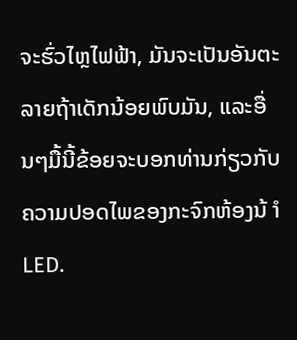ຈະຮົ່ວໄຫຼໄຟຟ້າ, ມັນຈະເປັນອັນຕະລາຍຖ້າເດັກນ້ອຍພົບມັນ, ແລະອື່ນໆມື້ນີ້ຂ້ອຍຈະບອກທ່ານກ່ຽວກັບຄວາມປອດໄພຂອງກະຈົກຫ້ອງນ້ ຳ LED.